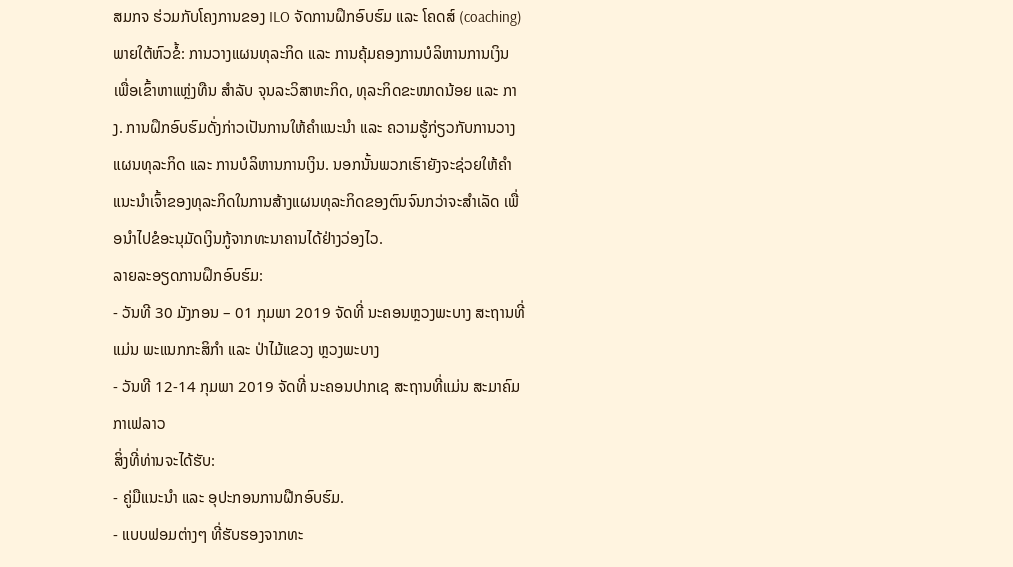ສມກຈ ຮ່ວມກັບໂຄງການຂອງ ILO ຈັດການຝຶກອົບຮົມ ແລະ ໂຄດສ໌ (coaching) ພາຍໃຕ້ຫົວຂໍ້: ການວາງແຜນທຸລະກິດ ແລະ ການຄຸ້ມຄອງການບໍລິຫານການເງິນ ເພື່ອເຂົ້າຫາແຫຼ່ງທືນ ສຳລັບ ຈຸນລະວິສາຫະກິດ, ທຸລະກິດຂະໜາດນ້ອຍ ແລະ ກາງ. ການຝຶກອົບຮົມດັ່ງກ່າວເປັນການໃຫ້ຄຳແນະນຳ ແລະ ຄວາມຮູ້ກ່ຽວກັບການວາງແຜນທຸລະກິດ ແລະ ການບໍລິຫານການເງິນ. ນອກນັ້ນພວກເຮົາຍັງຈະຊ່ວຍໃຫ້ຄຳແນະນຳເຈົ້າຂອງທຸລະກິດໃນການສ້າງແຜນທຸລະກິດຂອງຕົນຈົນກວ່າຈະສຳເລັດ ເພື່ອນຳໄປຂໍອະນຸມັດເງິນກູ້ຈາກທະນາຄານໄດ້ຢ່າງວ່ອງໄວ.
ລາຍລະອຽດການຝຶກອົບຮົມ:
- ວັນທີ 30 ມັງກອນ – 01 ກຸມພາ 2019 ຈັດທີ່ ນະຄອນຫຼວງພະບາງ ສະຖານທີ່ແມ່ນ ພະແນກກະສິກຳ ແລະ ປ່າໄມ້ແຂວງ ຫຼວງພະບາງ
- ວັນທີ 12-14 ກຸມພາ 2019 ຈັດທີ່ ນະຄອນປາກເຊ ສະຖານທີ່ແມ່ນ ສະມາຄົມກາເຟລາວ
ສິ່ງທີ່ທ່ານຈະໄດ້ຮັບ:
- ຄູ່ມືແນະນຳ ແລະ ອຸປະກອນການຝືກອົບຮົມ.
- ແບບຟອມຕ່າງໆ ທີ່ຮັບຮອງຈາກທະ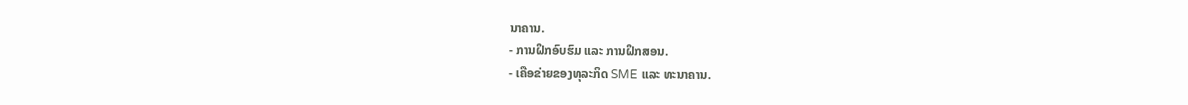ນາຄານ.
- ການຝຶກອົບຮົມ ແລະ ການຝຶກສອນ.
- ເຄືອຂ່າຍຂອງທຸລະກິດ SME ແລະ ທະນາຄານ.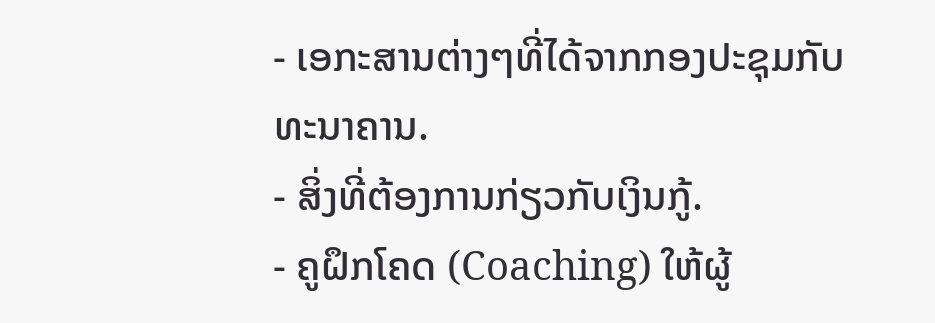- ເອກະສານຕ່າງໆທີ່ໄດ້ຈາກກອງປະຊຸມກັບທະນາຄານ.
- ສິ່ງທີ່ຕ້ອງການກ່ຽວກັບເງິນກູ້.
- ຄູຝຶກໂຄດ (Coaching) ໃຫ້ຜູ້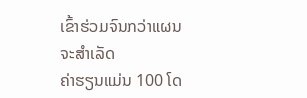ເຂົ້າຮ່ວມຈົນກວ່າແຜນຈະສຳເລັດ
ຄ່າຮຽນແມ່ນ 100 ໂດ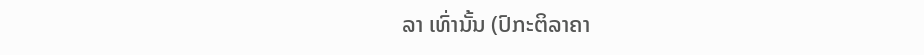ລາ ເທົ່ານັ້ນ (ປົກະຕິລາຄາ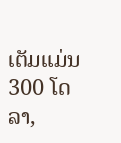ເຕັມແມ່ນ 300 ໂດລາ,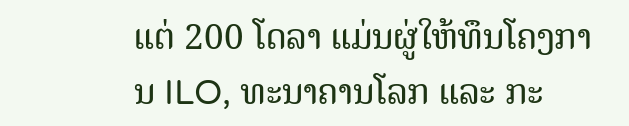ແຕ່ 200 ໂດລາ ແມ່ນຜູ່ໃຫ້ທຶນໂຄງການ ILO, ທະນາຄານໂລກ ແລະ ກະ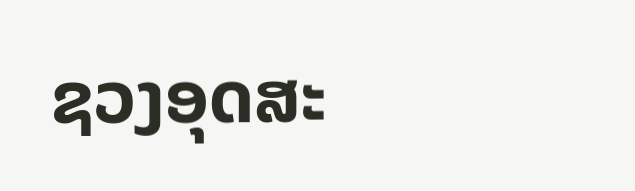ຊວງອຸດສະ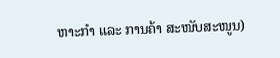ຫາະກຳ ແລະ ການຄ້າ ສະໜັບສະໜູນ)